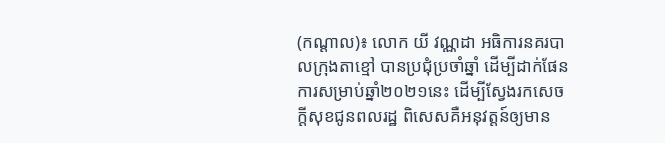(កណ្ដាល)៖ លោក យី វណ្ណដា អធិការនគរបាលក្រុងតាខ្មៅ បានប្រជុំប្រចាំឆ្នាំ ដើម្បីដាក់ផែនការសម្រាប់ឆ្នាំ២០២១នេះ ដើម្បីស្វែងរកសេចក្ដីសុខជូនពលរដ្ឋ ពិសេសគឺអនុវត្តន៍ឲ្យមាន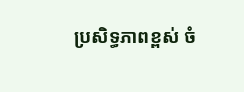ប្រសិទ្ធភាពខ្ពស់ ចំ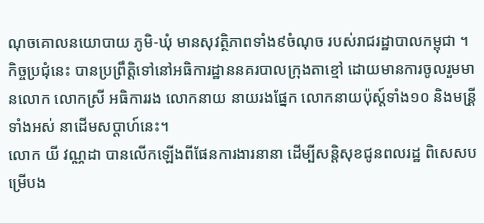ណុចគោលនយោបាយ ភូមិ-ឃុំ មានសុវត្ថិភាពទាំង៩ចំណុច របស់រាជរដ្ឋាបាលកម្ពុជា ។
កិច្ចប្រជុំនេះ បានប្រព្រឹត្តិទៅនៅអធិការដ្ឋាននគរបាលក្រុងតាខ្មៅ ដោយមានការចូលរួមមានលោក លោកស្រី អធិការរង លោកនាយ នាយរងផ្នែក លោកនាយប៉ុស្ត៍ទាំង១០ និងមន្រី្តទាំងអស់ នាដើមសប្ដាហ៍នេះ។
លោក យី វណ្ណដា បានលើកឡើងពីផែនការងារនានា ដើម្បីសន្តិសុខជូនពលរដ្ឋ ពិសេសបម្រើបង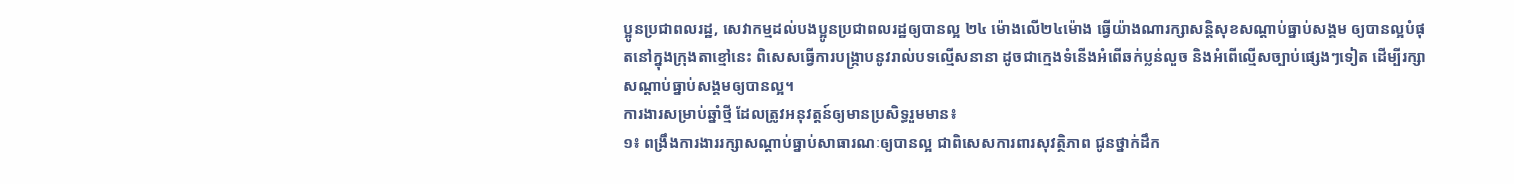ប្អូនប្រជាពលរដ្ឋ, សេវាកម្មដល់បងប្អូនប្រជាពលរដ្ឋឲ្យបានល្អ ២៤ ម៉ោងលើ២៤ម៉ោង ធ្វើយ៉ាងណារក្សាសន្តិសុខសណ្ដាប់ធ្នាប់សង្គម ឲ្យបានល្អបំផុតនៅក្នុងក្រុងតាខ្មៅនេះ ពិសេសធ្វើការបង្ក្រាបនូវរាល់បទល្មើសនានា ដូចជាក្មេងទំនើងអំពើឆក់ប្លន់លួច និងអំពើល្មើសច្បាប់ផ្សេងៗទៀត ដើម្បីរក្សាសណ្តាប់ធ្នាប់សង្គមឲ្យបានល្អ។
ការងារសម្រាប់ឆ្នាំថ្មី ដែលត្រូវអនុវត្តន៍ឲ្យមានប្រសិទ្ធរួមមាន៖
១៖ ពង្រឹងការងាររក្សាសណ្តាប់ធ្នាប់សាធារណៈឲ្យបានល្អ ជាពិសេសការពារសុវត្ថិភាព ជូនថ្នាក់ដឹក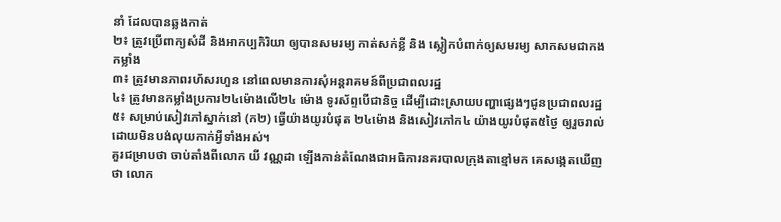នាំ ដែលបានឆ្លងកាត់
២៖ ត្រូវប្រើពាក្យសំដី និងអាកប្បកិរិយា ឲ្យបានសមរម្យ កាត់សក់ខ្លី និង ស្លៀកបំពាក់ឲ្យសមរម្យ សាកសមជាកងកម្លាំង
៣៖ ត្រូវមានភាពរហ័សរហួន នៅពេលមានការសុំអន្ដរាគមន៍ពីប្រជាពលរដ្ឋ
៤៖ ត្រូវមានកម្លាំងប្រការ២៤ម៉ោងលើ២៤ ម៉ោង ទូរស័ព្ទបើជានិច្ច ដើម្បីដោះស្រាយបញ្ហាផ្សេងៗជូនប្រជាពលរដ្ឋ
៥៖ សម្រាប់សៀវភៅស្នាក់នៅ (ក២) ធ្វើយ៉ាងយូរបំផុត ២៤ម៉ោង និងសៀវភៅក៤ យ៉ាងយូរបំផុត៥ថ្ងៃ ឲ្យរួចរាល់ដោយមិនបង់លុយកាក់អ្វីទាំងអស់។
គួរជម្រាបថា ចាប់តាំងពីលោក យី វណ្ណដា ឡើងកាន់តំណែងជាអធិការនគរបាលក្រុងតាខ្មៅមក គេសង្កេតឃើញថា លោក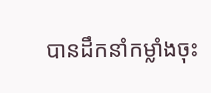បានដឹកនាំកម្លាំងចុះ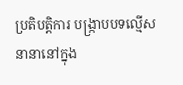ប្រតិបត្តិការ បង្ក្រាបបទល្មើសនានានៅក្នុង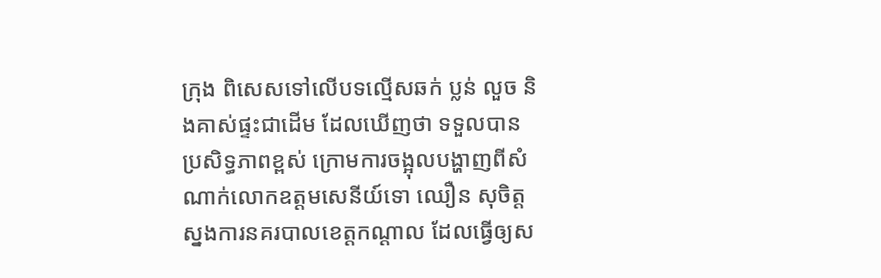ក្រុង ពិសេសទៅលើបទល្មើសឆក់ ប្លន់ លួច និងគាស់ផ្ទះជាដើម ដែលឃើញថា ទទួលបានប្រសិទ្ធភាពខ្ពស់ ក្រោមការចង្អុលបង្ហាញពីសំណាក់លោកឧត្តមសេនីយ៍ទោ ឈឿន សុចិត្ត ស្នងការនគរបាលខេត្តកណ្ដាល ដែលធ្វើឲ្យស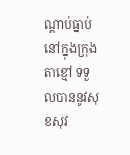ណ្ដាប់ធ្នាប់នៅក្នុងក្រុងតាខ្មៅ ទទួលបាននូវសុខសុវ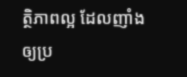ត្ថិភាពល្អ ដែលញាំងឲ្យប្រ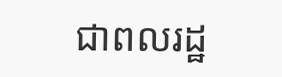ជាពលរដ្ឋ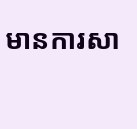មានការសា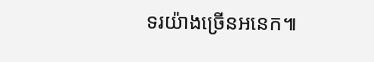ទរយ៉ាងច្រើនអនេក៕